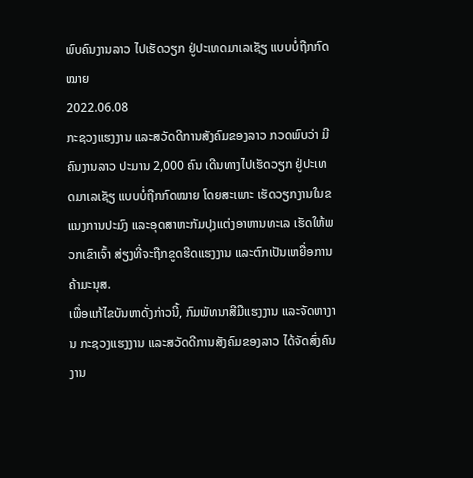ພົບຄົນງານລາວ ໄປເຮັດວຽກ ຢູ່ປະເທດມາເລເຊັຽ ແບບບໍ່ຖືກກົດໝາຍ
2022.06.08
ກະຊວງແຮງງານ ແລະສວັດດີການສັງຄົມຂອງລາວ ກວດພົບວ່າ ມີຄົນງານລາວ ປະມານ 2,000 ຄົນ ເດີນທາງໄປເຮັດວຽກ ຢູ່ປະເທດມາເລເຊັຽ ແບບບໍ່ຖືກກົດໝາຍ ໂດຍສະເພາະ ເຮັດວຽກງານໃນຂແນງການປະມົງ ແລະອຸດສາຫະກັມປຸງແຕ່ງອາຫານທະເລ ເຮັດໃຫ້ພວກເຂົາເຈົ້າ ສ່ຽງທີ່ຈະຖືກຂູດຮີດແຮງງານ ແລະຕົກເປັນເຫຍື່ອການຄ້າມະນຸສ.
ເພື່ອແກ້ໄຂບັນຫາດັ່ງກ່າວນີ້, ກົມພັທນາສີມືແຮງງານ ແລະຈັດຫາງານ ກະຊວງແຮງງານ ແລະສວັດດີການສັງຄົມຂອງລາວ ໄດ້ຈັດສົ່ງຄົນງານ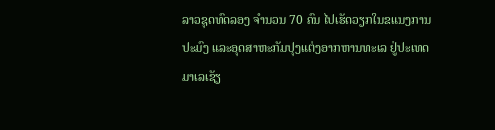ລາວຊຸດທົດລອງ ຈໍານວນ 70 ຄົນ ໄປເຮັດວຽກໃນຂແນງການປະມົງ ແລະອຸດສາຫະກັມປຸງແຕ່ງອາກຫານທະເລ ຢູ່ປະເທດມາເລເຊັຽ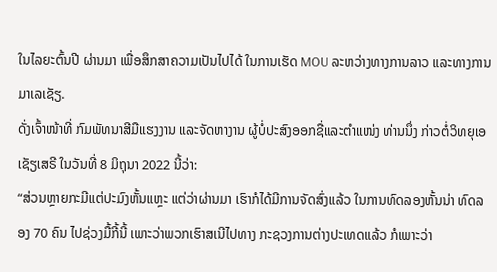ໃນໄລຍະຕົ້ນປີ ຜ່ານມາ ເພື່ອສຶກສາຄວາມເປັນໄປໄດ້ ໃນການເຮັດ MOU ລະຫວ່າງທາງການລາວ ແລະທາງການມາເລເຊັຽ.
ດັ່ງເຈົ້າໜ້າທີ່ ກົມພັທນາສີມືແຮງງານ ແລະຈັດຫາງານ ຜູ້ບໍ່ປະສົງອອກຊື່ແລະຕໍາແໜ່ງ ທ່ານນຶ່ງ ກ່າວຕໍ່ວິທຍຸເອເຊັຽເສຣີ ໃນວັນທີ່ 8 ມິຖຸນາ 2022 ນີ້ວ່າ:
“ສ່ວນຫຼາຍກະມີແຕ່ປະມົງຫັ້ນແຫຼະ ແຕ່ວ່າຜ່ານມາ ເຮົາກໍໄດ້ມີການຈັດສົ່ງແລ້ວ ໃນການທົດລອງຫັ້ນນ່າ ທົດລອງ 70 ຄົນ ໄປຊ່ວງມື້ກີ້ນີ້ ເພາະວ່າພວກເຮົາສເນີໄປທາງ ກະຊວງການຕ່າງປະເທດແລ້ວ ກໍເພາະວ່າ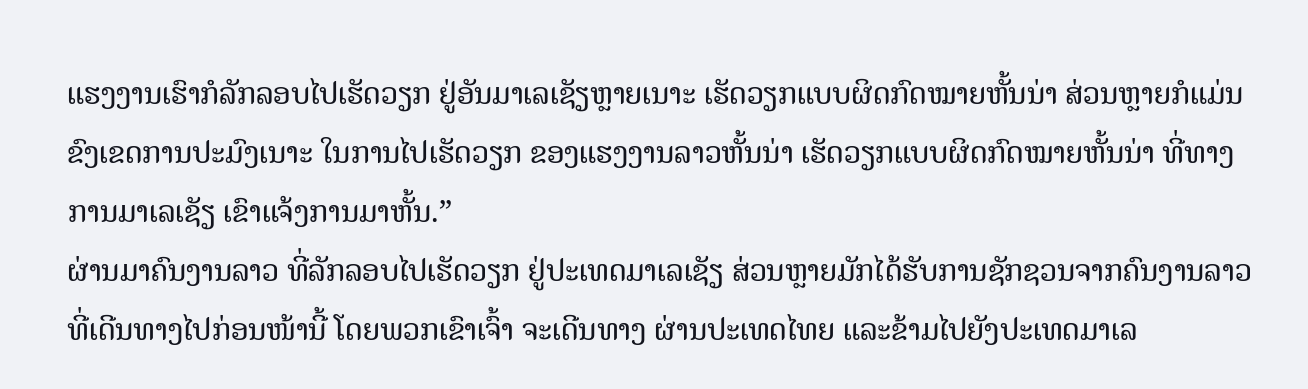ແຮງງານເຮົາກໍລັກລອບໄປເຮັດວຽກ ຢູ່ອັນມາເລເຊັຽຫຼາຍເນາະ ເຮັດວຽກແບບຜິດກົດໝາຍຫັ້ນນ່າ ສ່ວນຫຼາຍກໍແມ່ນຂົງເຂດການປະມົງເນາະ ໃນການໄປເຮັດວຽກ ຂອງແຮງງານລາວຫັ້ນນ່າ ເຮັດວຽກແບບຜິດກົດໝາຍຫັ້ນນ່າ ທີ່ທາງການມາເລເຊັຽ ເຂົາແຈ້ງການມາຫັ້ນ.”
ຜ່ານມາຄົນງານລາວ ທີ່ລັກລອບໄປເຮັດວຽກ ຢູ່ປະເທດມາເລເຊັຽ ສ່ວນຫຼາຍມັກໄດ້ຮັບການຊັກຊວນຈາກຄົນງານລາວ ທີ່ເດີນທາງໄປກ່ອນໜ້ານີ້ ໂດຍພວກເຂົາເຈົ້າ ຈະເດີນທາງ ຜ່ານປະເທດໄທຍ ແລະຂ້າມໄປຍັງປະເທດມາເລ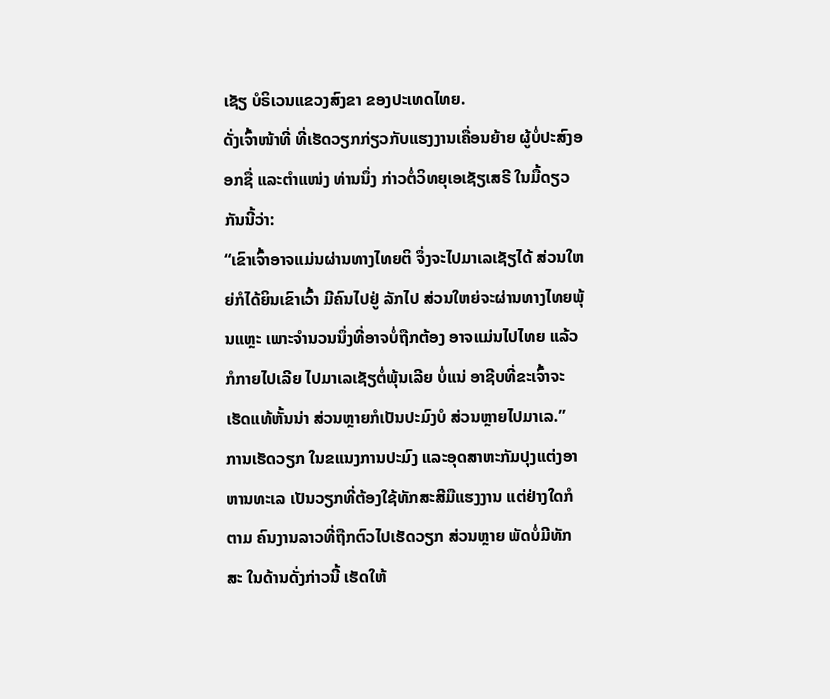ເຊັຽ ບໍຣິເວນແຂວງສົງຂາ ຂອງປະເທດໄທຍ.
ດັ່ງເຈົ້າໜ້າທີ່ ທີ່ເຮັດວຽກກ່ຽວກັບແຮງງານເຄື່ອນຍ້າຍ ຜູ້ບໍ່ປະສົງອອກຊື່ ແລະຕໍາແໜ່ງ ທ່ານນຶ່ງ ກ່າວຕໍ່ວິທຍຸເອເຊັຽເສຣີ ໃນມື້ດຽວກັນນີ້ວ່າ:
“ເຂົາເຈົ້າອາຈແມ່ນຜ່ານທາງໄທຍຕິ ຈຶ່ງຈະໄປມາເລເຊັຽໄດ້ ສ່ວນໃຫຍ່ກໍໄດ້ຍິນເຂົາເວົ້າ ມີຄົນໄປຢູ່ ລັກໄປ ສ່ວນໃຫຍ່ຈະຜ່ານທາງໄທຍພຸ້ນແຫຼະ ເພາະຈໍານວນນຶ່ງທີ່ອາຈບໍ່ຖືກຕ້ອງ ອາຈແມ່ນໄປໄທຍ ແລ້ວກໍກາຍໄປເລີຍ ໄປມາເລເຊັຽຕໍ່ພຸ້ນເລີຍ ບໍ່ແນ່ ອາຊີບທີ່ຂະເຈົ້າຈະເຮັດແທ້ຫັ້ນນ່າ ສ່ວນຫຼາຍກໍເປັນປະມົງບໍ ສ່ວນຫຼາຍໄປມາເລ.”
ການເຮັດວຽກ ໃນຂແນງການປະມົງ ແລະອຸດສາຫະກັມປຸງແຕ່ງອາຫານທະເລ ເປັນວຽກທີ່ຕ້ອງໃຊ້ທັກສະສີມືແຮງງານ ແຕ່ຢ່າງໃດກໍຕາມ ຄົນງານລາວທີ່ຖືກຕົວໄປເຮັດວຽກ ສ່ວນຫຼາຍ ພັດບໍ່ມີທັກສະ ໃນດ້ານດັ່ງກ່າວນີ້ ເຮັດໃຫ້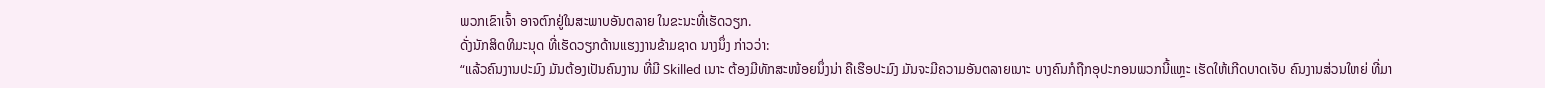ພວກເຂົາເຈົ້າ ອາຈຕົກຢູ່ໃນສະພາບອັນຕລາຍ ໃນຂະນະທີ່ເຮັດວຽກ.
ດັ່ງນັກສິດທິມະນຸດ ທີ່ເຮັດວຽກດ້ານແຮງງານຂ້າມຊາດ ນາງນຶ່ງ ກ່າວວ່າ:
“ແລ້ວຄົນງານປະມົງ ມັນຕ້ອງເປັນຄົນງານ ທີ່ມີ Skilled ເນາະ ຕ້ອງມີທັກສະໜ້ອຍນຶ່ງນ່າ ຄືເຮືອປະມົງ ມັນຈະມີຄວາມອັນຕລາຍເນາະ ບາງຄົນກໍຖືກອຸປະກອນພວກນີ້ແຫຼະ ເຮັດໃຫ້ເກີດບາດເຈັບ ຄົນງານສ່ວນໃຫຍ່ ທີ່ມາ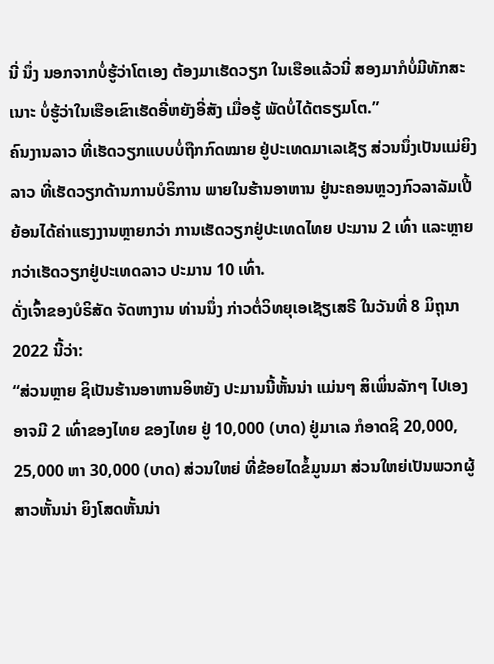ນີ່ ນຶ່ງ ນອກຈາກບໍ່ຮູ້ວ່າໂຕເອງ ຕ້ອງມາເຮັດວຽກ ໃນເຮືອແລ້ວນີ່ ສອງມາກໍບໍ່ມີທັກສະເນາະ ບໍ່ຮູ້ວ່າໃນເຮືອເຂົາເຮັດອີ່ຫຍັງອີ່ສັງ ເມື່ອຮູ້ ພັດບໍ່ໄດ້ຕຣຽມໂຕ.”
ຄົນງານລາວ ທີ່ເຮັດວຽກແບບບໍ່ຖືກກົດໝາຍ ຢູ່ປະເທດມາເລເຊັຽ ສ່ວນນຶ່ງເປັນແມ່ຍິງລາວ ທີ່ເຮັດວຽກດ້ານການບໍຣິການ ພາຍໃນຮ້ານອາຫານ ຢູ່ນະຄອນຫຼວງກົວລາລັມເປີ້ ຍ້ອນໄດ້ຄ່າແຮງງານຫຼາຍກວ່າ ການເຮັດວຽກຢູ່ປະເທດໄທຍ ປະມານ 2 ເທົ່າ ແລະຫຼາຍກວ່າເຮັດວຽກຢູ່ປະເທດລາວ ປະມານ 10 ເທົ່າ.
ດັ່ງເຈົ້າຂອງບໍຣິສັດ ຈັດຫາງານ ທ່ານນຶ່ງ ກ່າວຕໍ່ວິທຍຸເອເຊັຽເສຣີ ໃນວັນທີ່ 8 ມິຖຸນາ 2022 ນີ້ວ່າ:
“ສ່ວນຫຼາຍ ຊິເປັນຮ້ານອາຫານອິຫຍັງ ປະມານນີ້ຫັ້ນນ່າ ແມ່ນໆ ສິເພິ່ນລັກໆ ໄປເອງອາຈມີ 2 ເທົ່າຂອງໄທຍ ຂອງໄທຍ ຢູ່ 10,000 (ບາດ) ຢູ່ມາເລ ກໍອາດຊິ 20,000, 25,000 ຫາ 30,000 (ບາດ) ສ່ວນໃຫຍ່ ທີ່ຂ້ອຍໄດຂໍ້ມູນມາ ສ່ວນໃຫຍ່ເປັນພວກຜູ້ສາວຫັ້ນນ່າ ຍິງໂສດຫັ້ນນ່າ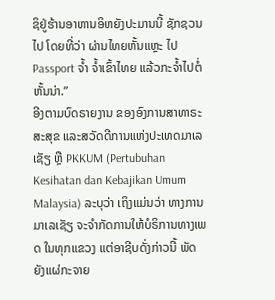ຊິຢູ່ຮ້ານອາຫານອິຫຍັງປະມານນີ້ ຊັກຊວນໄປ ໂດຍທີ່ວ່າ ຜ່ານໄທຍຫັ້ນແຫຼະ ໄປ Passport ຈໍ້າ ຈໍ້າເຂົ້າໄທຍ ແລ້ວກະຈໍ້າໄປຕໍ່ຫັ້ນນ່າ.”
ອີງຕາມບົດຣາຍງານ ຂອງອົງການສາທາຣະສະສຸຂ ແລະສວັດດີການແຫ່ງປະເທດມາເລເຊັຽ ຫຼື PKKUM (Pertubuhan Kesihatan dan Kebajikan Umum Malaysia) ລະບຸວ່າ ເຖິງແມ່ນວ່າ ທາງການມາເລເຊັຽ ຈະຈໍາກັດການໃຫ້ບໍຣິການທາງເພດ ໃນທຸກແຂວງ ແຕ່ອາຊີບດັ່ງກ່າວນີ້ ພັດຍັງແຜ່ກະຈາຍ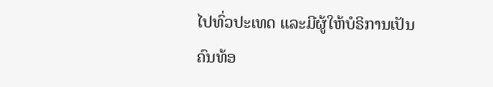ໄປທົ່ວປະເທດ ແລະມີຜູ້ໃຫ້ບໍຣິການເປັນຄົນທ້ອ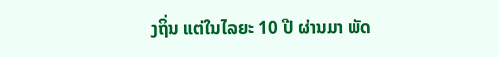ງຖິ່ນ ແຕ່ໃນໄລຍະ 10 ປີ ຜ່ານມາ ພັດ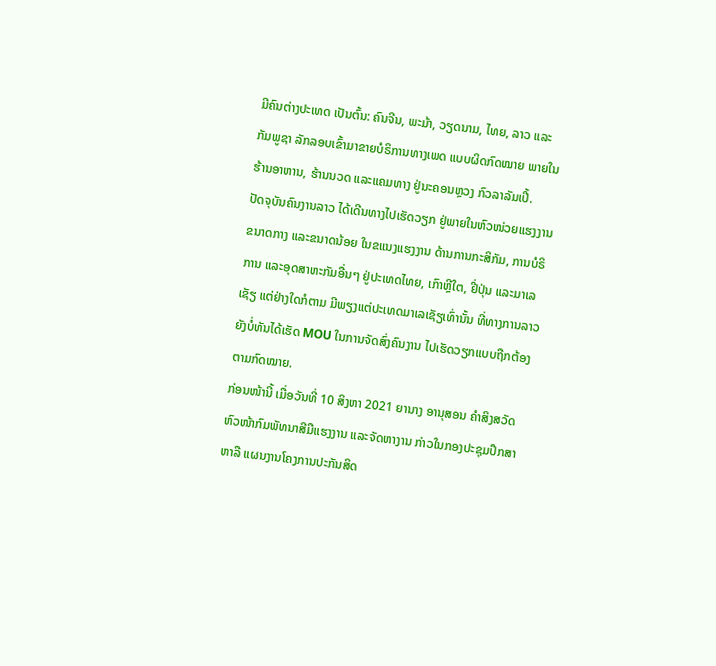ມີຄົນຕ່າງປະເທດ ເປັນຕົ້ນ: ຄົນຈີນ, ພະມ້າ, ວຽດນາມ, ໄທຍ, ລາວ ແລະກັມພູຊາ ລັກລອບເຂົ້າມາຂາຍບໍຣິການທາງເພດ ແບບຜິດກົດໝາຍ ພາຍໃນຮ້ານອາຫານ, ຮ້ານນວດ ແລະແຄມທາງ ຢູ່ນະຄອນຫຼວງ ກົວລາລັມເປີ້.
ປັດຈຸບັນຄົນງານລາວ ໄດ້ເດີນທາງໄປເຮັດວຽກ ຢູ່ພາຍໃນຫົວໜ່ວຍແຮງງານຂນາດກາງ ແລະຂນາດນ້ອຍ ໃນຂແນງແຮງງານ ດ້ານການກະສິກັມ, ການບໍຣິການ ແລະອຸດສາຫະກັມອື່ນໆ ຢູ່ປະເທດໄທຍ, ເກົາຫຼີໃຕ, ຢີ່ປຸ່ນ ແລະມາເລເຊັຽ ແຕ່ຢ່າງໃດກໍຕາມ ມີພຽງແຕ່ປະເທດມາເລເຊັຽເທົ່ານັ້ນ ທີ່ທາງການລາວ ຍັງບໍ່ທັນໄດ້ເຮັດ MOU ໃນການຈັດສົ່ງຄົນງານ ໄປເຮັດວຽກແບບຖືກຕ້ອງຕາມກົດໝາຍ.
ກ່ອນໜ້ານີ້ ເມື່ອວັນທີ່ 10 ສິງຫາ 2021 ຍານາງ ອານຸສອນ ຄໍາສິງສວັດ ຫົວໜ້າກົມພັທນາສີມືແຮງງານ ແລະຈັດຫາງານ ກ່າວໃນກອງປະຊຸມປຶກສາຫາລື ແຜນງານໂຄງການປະກັນສິດ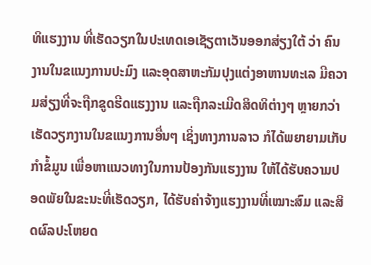ທິແຮງງານ ທີ່ເຮັດວຽກໃນປະເທດເອເຊັຽຕາເວັນອອກສ່ຽງໃຕ້ ວ່າ ຄົນງານໃນຂແນງການປະມົງ ແລະອຸດສາຫະກັມປຸງແຕ່ງອາຫານທະເລ ມີຄວາມສ່ຽງທີ່ຈະຖືກຂູດຮີດແຮງງານ ແລະຖືກລະເມີດສິດທິຕ່າງໆ ຫຼາຍກວ່າເຮັດວຽກງານໃນຂແນງການອື່ນໆ ເຊິ່ງທາງການລາວ ກໍໄດ້ພຍາຍາມເກັບກໍາຂໍ້ມູນ ເພື່ອຫາແນວທາງໃນການປ້ອງກັນແຮງງານ ໃຫ້ໄດ້ຮັບຄວາມປອດພັຍໃນຂະນະທີ່ເຮັດວຽກ, ໄດ້ຮັບຄ່າຈ້າງແຮງງານທີ່ເໝາະສົມ ແລະສິດຜົລປະໂຫຍດ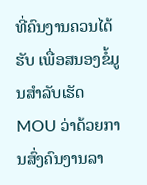ທີ່ຄົນງານຄວນໄດ້ຮັບ ເພື່ອສນອງຂໍ້ມູນສໍາລັບເຮັດ MOU ວ່າດ້ວຍການສົ່ງຄົນງານລາ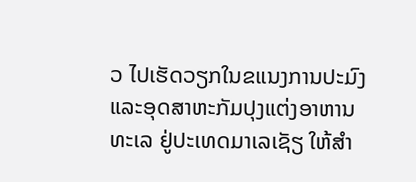ວ ໄປເຮັດວຽກໃນຂແນງການປະມົງ ແລະອຸດສາຫະກັມປຸງແຕ່ງອາຫານທະເລ ຢູ່ປະເທດມາເລເຊັຽ ໃຫ້ສໍາ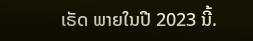ເຣັດ ພາຍໃນປີ 2023 ນີ້.